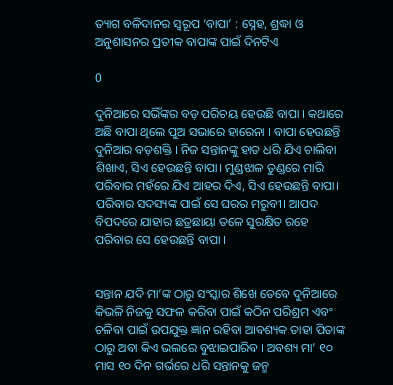ତ୍ୟାଗ ବଳିଦାନର ସ୍ୱରୂପ ‘ବାପା’ : ସ୍ନେହ, ଶ୍ରଦ୍ଧା ଓ ଅନୁଶାସନର ପ୍ରତୀକ ବାପାଙ୍କ ପାଇଁ ଦିନଟିଏ

0

ଦୁନିଆରେ ସଭିଁଙ୍କର ବଡ଼ ପରିଚୟ ହେଉଛି ବାପା । କଥାରେ ଅଛି ବାପା ଥିଲେ ପୁଅ ସଭାରେ ହାରେନା । ବାପା ହେଉଛନ୍ତି ଦୁନିଆର ବଡ଼ଶକ୍ତି । ନିଜ ସନ୍ତାନଙ୍କୁ ହାତ ଧରି ଯିଏ ଚାଲିବା ଶିଖାଏ, ସିଏ ହେଉଛନ୍ତି ବାପା। ମୁଣ୍ଡଝାଳ ତୁଣ୍ଡରେ ମାରି ପରିବାର ମହଁରେ ଯିଏ ଆହର ଦିଏ, ସିଏ ହେଉଛନ୍ତି ବାପା। ପରିବାର ସଦସ୍ୟଙ୍କ ପାଇଁ ସେ ଘରର ମରୁବୀ। ଆପଦ ବିପଦରେ ଯାହାର ଛତ୍ରଛାୟା ତଳେ ସୁରକ୍ଷିତ ରହେ ପରିବାର ସେ ହେଉଛନ୍ତି ବାପା ।


ସନ୍ତାନ ଯଦି ମା’ଙ୍କ ଠାରୁ ସଂସ୍କାର ଶିଖେ ତେବେ ଦୁନିଆରେ କିଭଳି ନିଜକୁ ସଫଳ କରିବା ପାଇଁ କଠିନ ପରିଶ୍ରମ ଏବଂ ଚଳିବା ପାଇଁ ଉପଯୁକ୍ତ ଜ୍ଞାନ ରହିବା ଆବଶ୍ୟକ ତାହା ପିତାଙ୍କ ଠାରୁ ଅବା କିଏ ଭଲରେ ବୁଝାଇପାରିବ । ଅବଶ୍ୟ ମା’ ୧୦ ମାସ ୧୦ ଦିନ ଗର୍ଭରେ ଧରି ସନ୍ତାନକୁ ଜନ୍ମ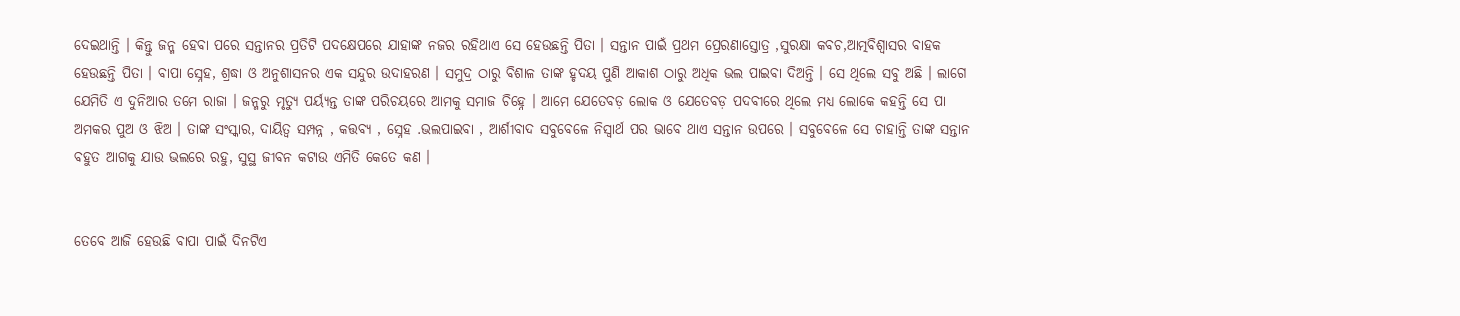ଦେଇଥାନ୍ତି । କିନ୍ତୁ ଜନ୍ମ ହେବା ପରେ ସନ୍ତାନର ପ୍ରତିଟି ପଦକ୍ଷେପରେ ଯାହାଙ୍କ ନଜର ରହିଥାଏ ସେ ହେଉଛନ୍ତି ପିତା । ସନ୍ତାନ ପାଇଁ ପ୍ରଥମ ପ୍ରେରଣାସ୍ତୋତ୍ର ,ସୁରକ୍ଷା କବଚ,ଆତ୍ମବିଶ୍ୱାସର ବାହକ ହେଉଛନ୍ତି ପିତା । ବାପା ସ୍ନେହ, ଶ୍ରଦ୍ଧା ଓ ଅନୁଶାସନର ଏକ ସନ୍ଦୁର ଉଦାହରଣ । ସମୁଦ୍ର ଠାରୁ ବିଶାଳ ତାଙ୍କ ହୃଦୟ ପୁଣି ଆକାଶ ଠାରୁ ଅଧିକ ଭଲ ପାଇବା ଦିଅନ୍ତି । ସେ ଥିଲେ ସବୁ ଅଛି । ଲାଗେ ଯେମିତି ଏ ଦୁନିଆର ତମେ ରାଜା । ଜନ୍ମରୁ ମୃତ୍ୟୁ ପର୍ୟ୍ୟନ୍ତ ତାଙ୍କ ପରିଚୟରେ ଆମକୁ ସମାଜ ଚିହ୍ନେ । ଆମେ ଯେତେବଡ଼ ଲୋକ ଓ ଯେତେବଡ଼ ପଦବୀରେ ଥିଲେ ମଧ୍ୟ ଲୋକେ କହନ୍ତି ସେ ପା ଅମକର ପୁଅ ଓ ଝିଅ । ତାଙ୍କ ସଂସ୍କାର, ଦାୟିତ୍ୱ ସମ୍ପନ୍ନ , କତ୍ତବ୍ୟ , ସ୍ନେହ .ଭଲପାଇବା , ଆର୍ଶୀବାଦ ସବୁବେଳେ ନିସ୍ୱାର୍ଥ ପର ଭାବେ ଥାଏ ସନ୍ତାନ ଉପରେ । ସବୁବେଳେ ସେ ଚାହାନ୍ତି ତାଙ୍କ ସନ୍ତାନ ବହୁତ ଆଗକୁ ଯାଉ ଭଲରେ ରହୁ, ସୁସ୍ଥ ଜୀବନ କଟାଉ ଏମିତି କେତେ କଣ ।


ତେବେ ଆଜି ହେଉଛି ବାପା ପାଇଁ ଦିନଟିଏ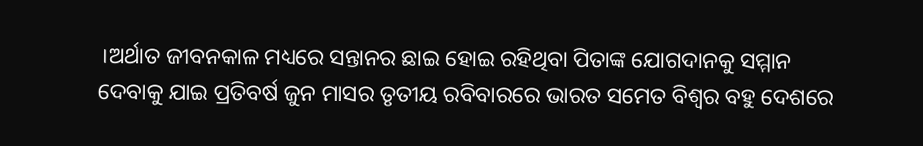।ଅର୍ଥାତ ଜୀବନକାଳ ମଧ୍ୟରେ ସନ୍ତାନର ଛାଇ ହୋଇ ରହିଥିବା ପିତାଙ୍କ ଯୋଗଦାନକୁ ସମ୍ମାନ ଦେବାକୁ ଯାଇ ପ୍ରତିବର୍ଷ ଜୁନ ମାସର ତୃତୀୟ ରବିବାରରେ ଭାରତ ସମେତ ବିଶ୍ୱର ବହୁ ଦେଶରେ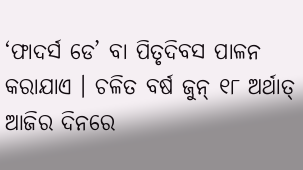‘ଫାଦର୍ସ ଡେ’ ବା ପିତୃଦିବସ ପାଳନ କରାଯାଏ । ଚଳିତ ବର୍ଷ ଜୁନ୍ ୧୮ ଅର୍ଥାତ୍ ଆଜିର ଦିନରେ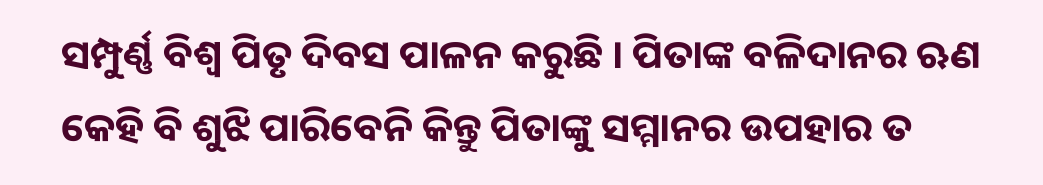ସମ୍ପୁର୍ଣ୍ଣ ବିଶ୍ୱ ପିତୃ ଦିବସ ପାଳନ କରୁଛି । ପିତାଙ୍କ ବଳିଦାନର ଋଣ କେହି ବି ଶୁଝି ପାରିବେନି କିନ୍ତୁ ପିତାଙ୍କୁ ସମ୍ମାନର ଉପହାର ତ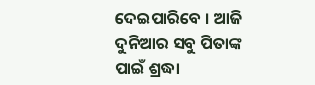ଦେଇପାରିବେ । ଆଜି ଦୁନିଆର ସବୁ ପିତାଙ୍କ ପାଇଁ ଶ୍ରଦ୍ଧା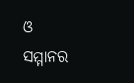ଓ ସମ୍ମାନର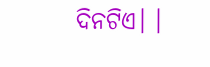ଦିନଟିଏ। ।